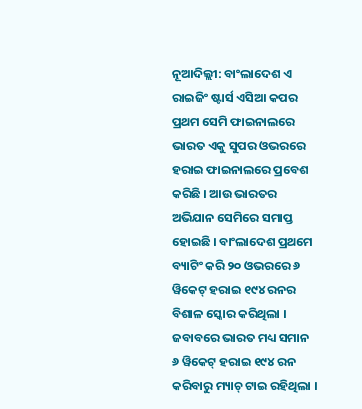ନୂଆଦିଲ୍ଲୀ: ବାଂଲାଦେଶ ଏ ରାଇଜିଂ ଷ୍ଟାର୍ସ ଏସିଆ କପର ପ୍ରଥମ ସେମି ଫାଇନାଲରେ ଭାରତ ଏକୁ ସୁପର ଓଭରରେ ହରାଇ ଫାଇନାଲରେ ପ୍ରବେଶ କରିଛି । ଆଉ ଭାରତର ଅଭିଯାନ ସେମିରେ ସମାପ୍ତ ହୋଇଛି । ବାଂଲାଦେଶ ପ୍ରଥମେ ବ୍ୟାଟିଂ କରି ୨୦ ଓଭରରେ ୬ ୱିକେଟ୍ ହରାଇ ୧୯୪ ରନର ବିଶାଳ ସ୍କୋର କରିଥିଲା । ଜବାବରେ ଭାରତ ମଧ୍ୟ ସମାନ ୬ ୱିକେଟ୍ ହରାଇ ୧୯୪ ରନ କରିବାରୁ ମ୍ୟାଚ୍ ଟାଇ ରହିଥିଲା ।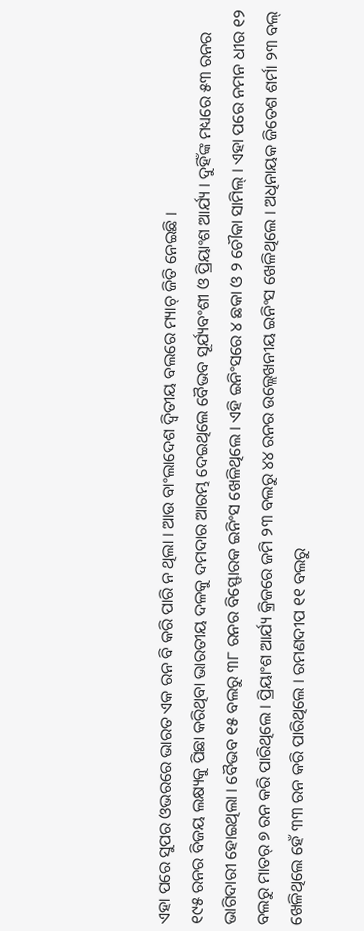ଏହା ପରେ ସୁପର ଓଭରରେ ଭାରତ ଏକ ରନ ବି କରି ପାରି ନ ଥିଲା । ଆଉ ବାଂଲାଦେଶ ଦ୍ୱିତୀୟ ବଲରେ ମ୍ୟାଚ୍ ଜିତି ନେଇଛି ।
୧୯୫ ରନର ବିଜୟ ଲକ୍ଷ୍ୟକୁ ପିଛା କରିଥିବା ଭାରତୀୟ ଦଳକୁ ଦମଦାର ଆରମ୍ଭ ଦେଇଥିଲେ ବୈଭବ ସୂର୍ଯ୍ୟବଂଶୀ ଓ ପ୍ରିୟାଂଶ ଆର୍ଯ୍ୟ । ଦୁହିଁଙ୍କ ମଧ୍ୟରେ ୫୩ ରନର ଭାଗିଦାରୀ ହୋଇଥିଲା । ବୈଭବ ୧୫ ବଲରୁ ୩୮ ରନର ବିସ୍ଫୋରକ ଇନିଂସ ଖେଳିଥିଲେ । ଏହି ଇନିଂସରେ ୪ ଛକା ଓ ୨ ଚୌକା ସାମିଲ୍ । ଏହା ପରେ ନମନ ଧୀର ୧୨ ବଲରୁ ମାତର୍ ୭ ରନ କରି ପାରିଥିଲେ । ପ୍ରିୟାଂଶ ଆର୍ଯ୍ୟ କ୍ରିଜରେ ଜମି ୨୩ ବଲରୁ ୪୪ ରନର ଉଲ୍ଲେଖନୀୟ ଇନିଂସ ଖେଳିଥିଲେ । ଅଧିନାୟକ ଜିତେଶ ଶର୍ମା ୨୩ ବଲ୍ ଖେଳିଥିଲେ ହେଁ ୩୩ ରନ କରି ପାରିଥିଲେ । ରମଣଦୀପ ୧୧ ବଲରୁ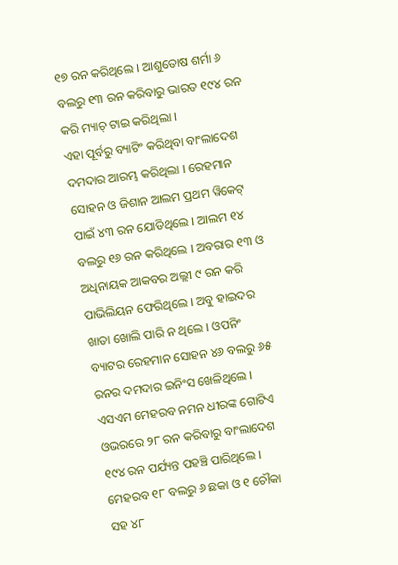୧୭ ରନ କରିଥିଲେ । ଆଶୁତୋଷ ଶର୍ମା ୬ ବଲରୁ ୧୩ ରନ କରିବାରୁ ଭାରତ ୧୯୪ ରନ କରି ମ୍ୟାଚ୍ ଟାଇ କରିଥିଲା ।
ଏହା ପୂର୍ବରୁ ବ୍ୟାଟିଂ କରିଥିବା ବାଂଲାଦେଶ ଦମଦାର ଆରମ୍ଭ କରିଥିଲା । ରେହମାନ ସୋହନ ଓ ଜିଶାନ ଆଲମ ପ୍ରଥମ ୱିକେଟ୍ ପାଇଁ ୪୩ ରନ ଯୋଡିଥିଲେ । ଆଲମ ୧୪ ବଲରୁ ୧୬ ରନ କରିଥିଲେ । ଅବରାର ୧୩ ଓ ଅଧିନାୟକ ଆକବର ଅଲ୍ଲୀ ୯ ରନ କରି ପାଭିଲିୟନ ଫେରିଥିଲେ । ଅବୁ ହାଇଦର ଖାତା ଖୋଲି ପାରି ନ ଥିଲେ । ଓପନିଂ ବ୍ୟାଟର ରେହମାନ ସୋହନ ୪୬ ବଲରୁ ୬୫ ରନର ଦମଦାର ଇନିଂସ ଖେଳିଥିଲେ । ଏସଏମ ମେହରବ ନମନ ଧୀରଙ୍କ ଗୋଟିଏ ଓଭରରେ ୨୮ ରନ କରିବାରୁ ବାଂଲାଦେଶ ୧୯୪ ରନ ପର୍ଯ୍ୟନ୍ତ ପହଞ୍ଚି ପାରିଥିଲେ । ମେହରବ ୧୮ ବଲରୁ ୬ ଛକା ଓ ୧ ଚୌକା ସହ ୪୮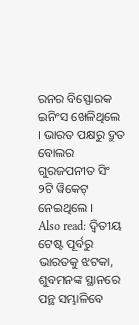ରନର ବିସ୍ଫୋରକ ଇନିଂସ ଖେଳିଥିଲେ । ଭାରତ ପକ୍ଷରୁ ଦ୍ରୁତ ବୋଲର ଗୁରଜପନୀତ ସିଂ ୨ଟି ୱିକେଟ୍ ନେଇଥିଲେ ।
Also read: ଦ୍ୱିତୀୟ ଟେଷ୍ଟ ପୂର୍ବରୁ ଭାରତକୁ ଝଟକା, ଶୁବମନଙ୍କ ସ୍ଥାନରେ ପନ୍ଥ ସମ୍ଭାଳିବେ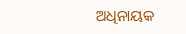ଅଧିନାୟକ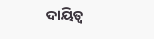ଦାୟିତ୍ୱ